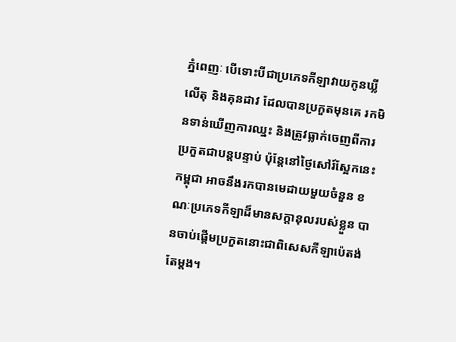ភ្នំពេញៈ បើទោះបីជាប្រភេទកីឡាវាយកូនឃ្លីលើតុ និងគុនដាវ ដែលបានប្រកួតមុនគេ រកមិនទាន់ឃើញការឈ្នះ និងត្រូវធ្លាក់ចេញពីការប្រកួតជាបន្តបន្ទាប់ ប៉ុន្តែនៅថ្ងៃសៅរ៍ស្អែកនេះ កម្ពុជា អាចនឹងរកបានមេដាយមួយចំនួន ខណៈប្រភេទកីឡាដ៏មានសក្តានុលរបស់ខ្លួន បានចាប់ផ្តើមប្រកួតនោះជាពិសេសកីឡាប៉េតង់តែម្តង។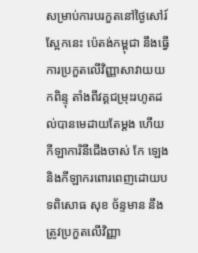សម្រាប់ការបរកួតនៅថ្ងៃសៅរ៍ស្អែកនេះ ប៉េតង់កម្ពុជា នឹងធ្វើការប្រកួតលើវិញ្ញាសាវាយយកពិន្ទុ តាំងពីវគ្គជម្រុះរហូតដល់បានមេដាយតែម្តង ហើយកីឡាការិនីជើងចាស់ កែ ឡេង និងកីឡាករពោរពេញដោយបទពិសោធ សុខ ច័ន្ទមាន នឹងត្រូវប្រកួតលើវិញ្ញា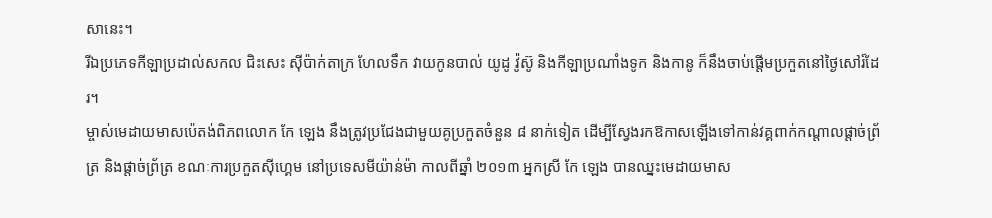សានេះ។
រីឯប្រភេទកីឡាប្រដាល់សកល ជិះសេះ ស៊ីប៉ាក់តាក្រ ហែលទឹក វាយកូនបាល់ យូដូ វ៉ូស៊ូ និងកីឡាប្រណាំងទូក និងកានូ ក៏នឹងចាប់ផ្តើមប្រកួតនៅថ្ងៃសៅរ៍ដែរ។
ម្ចាស់មេដាយមាសប៉េតង់ពិភពលោក កែ ឡេង នឹងត្រូវប្រជែងជាមួយគូប្រកួតចំនួន ៨ នាក់ទៀត ដើម្បីស្វែងរកឱកាសឡើងទៅកាន់វគ្គពាក់កណ្តាលផ្តាច់ព្រ័ត្រ និងផ្តាច់ព្រ័ត្រ ខណៈការប្រកួតស៊ីហ្គេម នៅប្រទេសមីយ៉ាន់ម៉ា កាលពីឆ្នាំ ២០១៣ អ្នកស្រី កែ ឡេង បានឈ្នះមេដាយមាស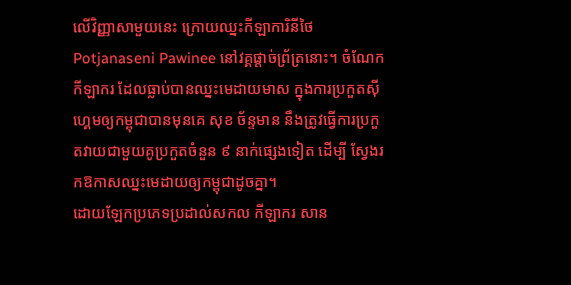លើវិញ្ញាសាមួយនេះ ក្រោយឈ្នះកីឡាការិនីថៃ Potjanaseni Pawinee នៅវគ្គផ្តាច់ព្រ័ត្រនោះ។ ចំណែកកីឡាករ ដែលធ្លាប់បានឈ្នះមេដាយមាស ក្នុងការប្រកួតស៊ីហ្គេមឲ្យកម្ពុជាបានមុនគេ សុខ ច័ន្ទមាន នឹងត្រូវធ្វើការប្រកួតវាយជាមួយគូប្រកួតចំនួន ៩ នាក់ផ្សេងទៀត ដើម្បី ស្វែងរកឱកាសឈ្នះមេដាយឲ្យកម្ពុជាដូចគ្នា។
ដោយឡែកប្រភេទប្រដាល់សកល កីឡាករ សាន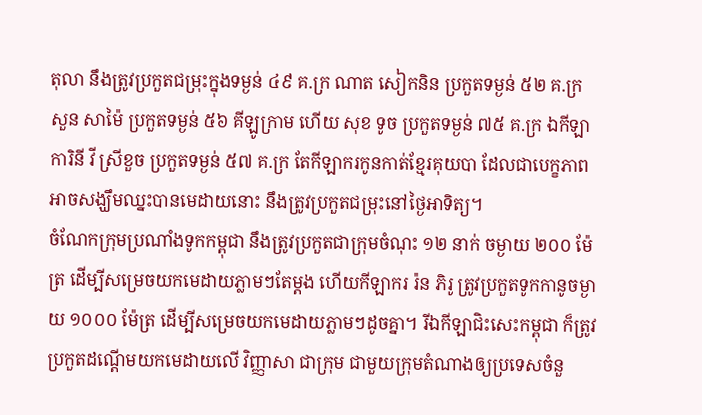តុលា នឹងត្រូវប្រកួតជម្រុះក្នុងទម្ងន់ ៤៩ គ.ក្រ ណាត សៀកនិន ប្រកួតទម្ងន់ ៥២ គ.ក្រ សួន សាម៉ៃ ប្រកួតទម្ងន់ ៥៦ គីឡូក្រាម ហើយ សុខ ទូច ប្រកួតទម្ងន់ ៧៥ គ.ក្រ ឯកីឡាការិនី វី ស្រីខួច ប្រកួតទម្ងន់ ៥៧ គ.ក្រ តែកីឡាករកូនកាត់ខ្មែរគុយបា ដែលជាបេក្ខភាពអាចសង្ឃឹមឈ្នះបានមេដាយនោះ នឹងត្រូវប្រកួតជម្រុះនៅថ្ងៃអាទិត្យ។
ចំណែកក្រុមប្រណាំងទូកកម្ពុជា នឹងត្រូវប្រកួតជាក្រុមចំណុះ ១២ នាក់ ចម្ងាយ ២០០ ម៉ែត្រ ដើម្បីសម្រេចយកមេដាយភ្លាមៗតែម្តង ហើយកីឡាករ រ៉ន ភិរូ ត្រូវប្រកួតទូកកានូចម្ងាយ ១០០០ ម៉ែត្រ ដើម្បីសម្រេចយកមេដាយភ្លាមៗដូចគ្នា។ រីឯកីឡាជិះសេះកម្ពុជា ក៏ត្រូវប្រកួតដណ្តើមយកមេដាយលើ វិញ្ញាសា ជាក្រុម ជាមួយក្រុមតំណាងឲ្យប្រទេសចំនួ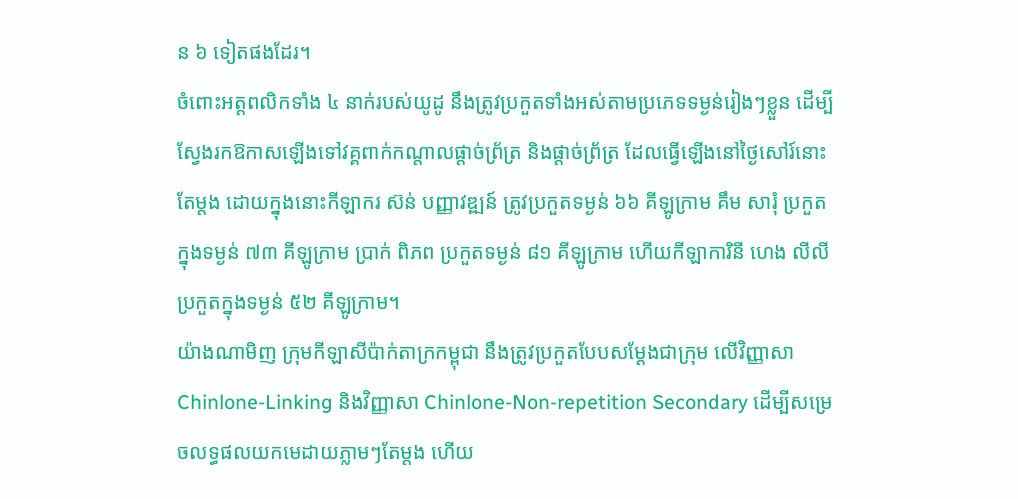ន ៦ ទៀតផងដែរ។
ចំពោះអត្តពលិកទាំង ៤ នាក់របស់យូដូ នឹងត្រូវប្រកួតទាំងអស់តាមប្រភេទទម្ងន់រៀងៗខ្លួន ដើម្បីស្វែងរកឱកាសឡើងទៅវគ្គពាក់កណ្តាលផ្តាច់ព្រ័ត្រ និងផ្តាច់ព្រ័ត្រ ដែលធ្វើឡើងនៅថ្ងៃសៅរ៍នោះតែម្តង ដោយក្នុងនោះកីឡាករ ស៊ន់ បញ្ញាវឌ្ឍន៍ ត្រូវប្រកួតទម្ងន់ ៦៦ គីឡូក្រាម គឹម សារុំ ប្រកួតក្នុងទម្ងន់ ៧៣ គីឡូក្រាម ប្រាក់ ពិភព ប្រកួតទម្ងន់ ៨១ គីឡូក្រាម ហើយកីឡាការិនី ហេង លីលី ប្រកួតក្នុងទម្ងន់ ៥២ គីឡូក្រាម។
យ៉ាងណាមិញ ក្រុមកីឡាសីប៉ាក់តាក្រកម្ពុជា នឹងត្រូវប្រកួតបែបសម្តែងជាក្រុម លើវិញ្ញាសា Chinlone-Linking និងវិញ្ញាសា Chinlone-Non-repetition Secondary ដើម្បីសម្រេចលទ្ធផលយកមេដាយភ្លាមៗតែម្តង ហើយ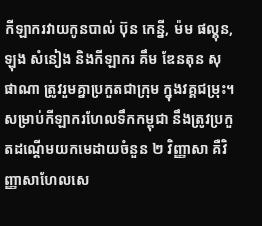កីឡាករវាយកូនបាល់ ប៊ុន កេន្នី, ម៉ម ផល្គុន, ឡុង សំនៀង និងកីឡាករ គឹម ឌែនតុន សុផាណា ត្រូវរួមគ្នាប្រកួតជាក្រុម ក្នុងវគ្គជម្រុះ។
សម្រាប់កីឡាករហែលទឹកកម្ពុជា នឹងត្រូវប្រកួតដណ្តើមយកមេដាយចំនួន ២ វិញ្ញាសា គឺវិញ្ញាសាហែលសេ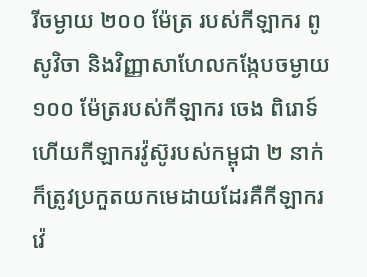រីចម្ងាយ ២០០ ម៉ែត្រ របស់កីឡាករ ពូ សូវិចា និងវិញ្ញាសាហែលកង្កែបចម្ងាយ ១០០ ម៉ែត្ររបស់កីឡាករ ចេង ពិរោទ៍ ហើយកីឡាករវ៉ូស៊ូរបស់កម្ពុជា ២ នាក់ ក៏ត្រូវប្រកួតយកមេដាយដែរគឺកីឡាករ វ៉េ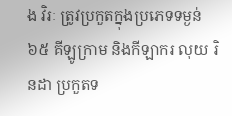ង វិរៈ ត្រូវប្រកួតក្នុងប្រភេទទម្ងន់ ៦៥ គីឡូក្រាម និងកីឡាករ លុយ រិនដា ប្រកួតទ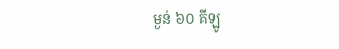ម្ងន់ ៦០ គីឡូ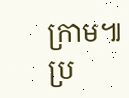ក្រាម៕
ប្រ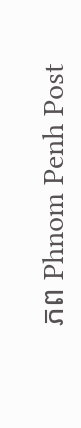ភព Phnom Penh Post